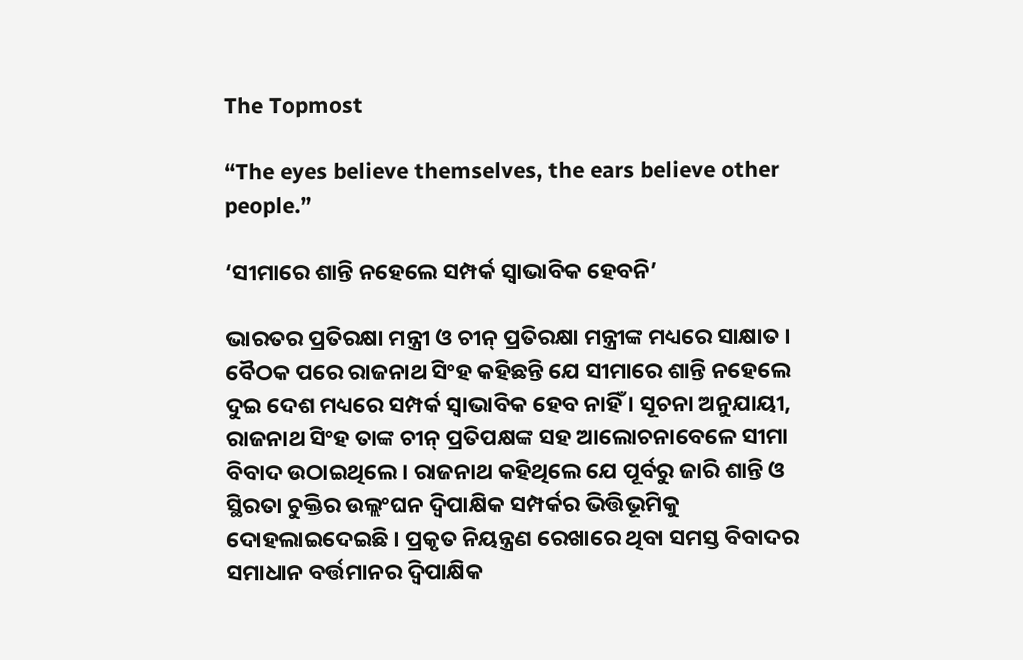The Topmost

“The eyes believe themselves, the ears believe other people.”

‘ସୀମାରେ ଶାନ୍ତି ନହେଲେ ସମ୍ପର୍କ ସ୍ବାଭାବିକ ହେବନି’

ଭାରତର ପ୍ରତିରକ୍ଷା ମନ୍ତ୍ରୀ ଓ ଚୀନ୍ ପ୍ରତିରକ୍ଷା ମନ୍ତ୍ରୀଙ୍କ ମଧ୍ୟରେ ସାକ୍ଷାତ । ବୈଠକ ପରେ ରାଜନାଥ ସିଂହ କହିଛନ୍ତି ଯେ ସୀମାରେ ଶାନ୍ତି ନହେଲେ ଦୁଇ ଦେଶ ମଧ୍ୟରେ ସମ୍ପର୍କ ସ୍ୱାଭାବିକ ହେବ ନାହିଁ । ସୂଚନା ଅନୁଯାୟୀ, ରାଜନାଥ ସିଂହ ତାଙ୍କ ଚୀନ୍ ପ୍ରତିପକ୍ଷଙ୍କ ସହ ଆଲୋଚନାବେଳେ ସୀମା ବିବାଦ ଉଠାଇଥିଲେ । ରାଜନାଥ କହିଥିଲେ ଯେ ପୂର୍ବରୁ ଜାରି ଶାନ୍ତି ଓ ସ୍ଥିରତା ଚୁକ୍ତିର ଉଲ୍ଲଂଘନ ଦ୍ୱିପାକ୍ଷିକ ସମ୍ପର୍କର ଭିତ୍ତିଭୂମିକୁ ଦୋହଲାଇଦେଇଛି । ପ୍ରକୃତ ନିୟନ୍ତ୍ରଣ ରେଖାରେ ଥିବା ସମସ୍ତ ବିବାଦର ସମାଧାନ ବର୍ତ୍ତମାନର ଦ୍ୱିପାକ୍ଷିକ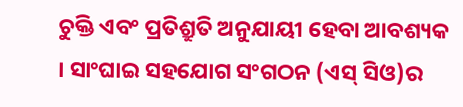ଚୁକ୍ତି ଏବଂ ପ୍ରତିଶ୍ରୁତି ଅନୁଯାୟୀ ହେବା ଆବଶ୍ୟକ । ସାଂଘାଇ ସହଯୋଗ ସଂଗଠନ (ଏସ୍ ସିଓ)ର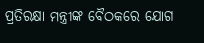ପ୍ରତିରକ୍ଷା ମନ୍ତ୍ରୀଙ୍କ ବୈଠକରେ ଯୋଗ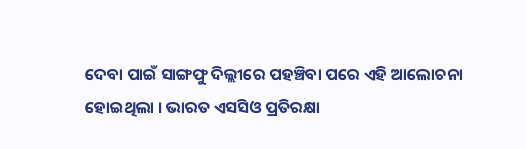ଦେବା ପାଇଁ ସାଙ୍ଗଫୁ ଦିଲ୍ଲୀରେ ପହଞ୍ଚିବା ପରେ ଏହି ଆଲୋଚନା ହୋଇଥିଲା । ଭାରତ ଏସସିଓ ପ୍ରତିରକ୍ଷା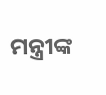ମନ୍ତ୍ରୀଙ୍କ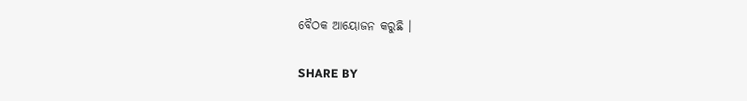ବୈଠକ ଆୟୋଜନ କରୁଛି ।

SHARE BY